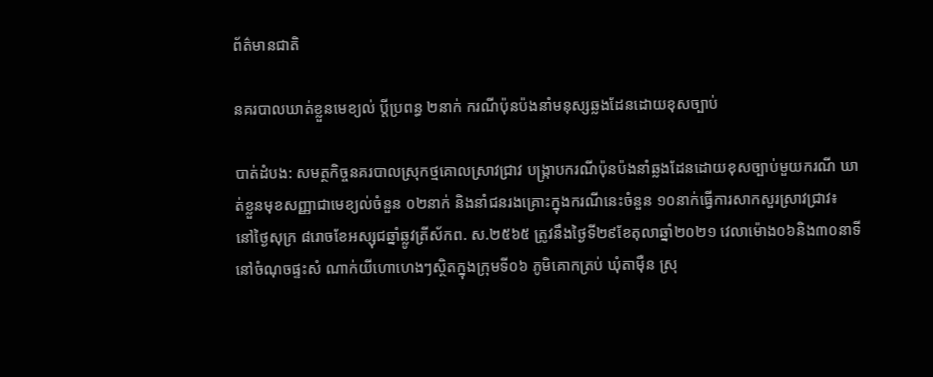ព័ត៌មានជាតិ

នគរបាលឃាត់ខ្លួនមេខ្យល់ ប្ដីប្រពន្ធ ២នាក់ ករណីប៉ុនប៉ងនាំមនុស្សឆ្លងដែនដោយខុសច្បាប់

បាត់ដំបង: សមត្ថកិច្ចនគរបាលស្រុកថ្មគោលស្រាវជ្រាវ បង្រ្កាបករណីប៉ុនប៉ងនាំឆ្លងដែនដោយខុសច្បាប់មួយករណី ឃាត់ខ្លួនមុខសញ្ញាជាមេខ្យល់ចំនួន ០២នាក់ និងនាំជនរងគ្រោះក្នុងករណីនេះចំនួន ១០នាក់ធ្វើការសាកសួរស្រាវជ្រាវ៖
នៅថ្ងៃសុក្រ ៨រោចខែអស្សុជឆ្នាំឆ្លូវត្រីស័កព. ស.២៥៦៥ ត្រូវនឹងថ្ងៃទី២៩ខែតុលាឆ្នាំ២០២១ វេលាម៉ោង០៦និង៣០នាទី នៅចំណុចផ្ទះសំ ណាក់យីហោហេងៗស្ថិតក្នុងក្រុមទី០៦ ភូមិគោកត្រប់ ឃុំតាម៉ឺន ស្រុ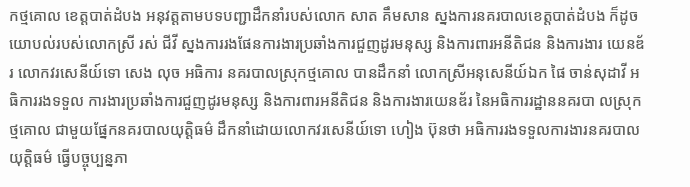កថ្មគោល ខេត្តបាត់ដំបង អនុវត្តតាមបទបញ្ជាដឹកនាំរបស់លោក សាត គឹមសាន ស្នងការនគរបាលខេត្តបាត់ដំបង ក៏ដូចយោបល់របស់លោកស្រី រស់ ជីវី ស្នងការរងផែនការងារប្រឆាំងការជួញដូរមនុស្ស និងការពារអនីតិជន និងការងារ យេនឌ័រ លោកវរសេនីយ៍ទោ សេង លុច អធិការ នគរបាលស្រុកថ្មគោល បានដឹកនាំ លោកស្រីអនុសេនីយ៍ឯក ផៃ ចាន់សុដាវី អធិការរងទទួល ការងារប្រឆាំងការជួញដូរមនុស្ស និងការពារអនីតិជន និងការងារយេនឌ័រ នៃអធិការរដ្ឋាននគរបា លស្រុកថ្មគោល ជាមួយផ្នែកនគរបាលយុត្តិធម៌ ដឹកនាំដោយលោកវរសេនីយ៍ទោ ហៀង ប៊ុនថា អធិការរងទទួលការងារនគរបាលយុត្តិធម៌ ធ្វើបច្ចុប្បន្នភា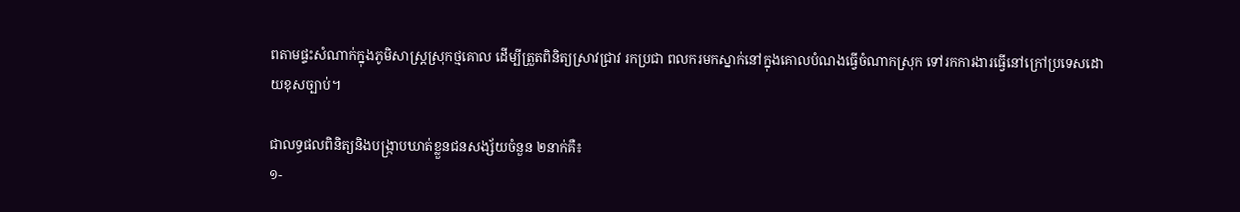ពតាមផ្ទះសំណាក់ក្នុងភូមិសាស្ត្រស្រុកថ្មគោល ដើម្បីត្រួតពិនិត្យស្រាវជ្រាវ រកប្រជា ពលករមកស្នាក់នៅក្នុងគោលបំណងធ្វើចំណាកស្រុក ទៅរកការងារធ្វើនៅក្រៅប្រទេសដោយខុសច្បាប់។

ជាលទ្ធផលពិនិត្យនិងបង្រ្កាបឃាត់ខ្លួនជនសង្ស័យចំនួន ២នាក់គឺ៖
១-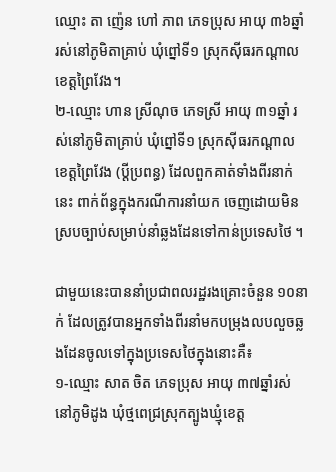ឈ្មោះ តា ញ៉េន ហៅ ភាព ភេទប្រុស អាយុ ៣៦ឆ្នាំ រស់នៅភូមិតាគ្រាប់ ឃុំព្នៅទី១ ស្រុកស៊ីធរកណ្តាល ខេត្តព្រៃវែង។
២-ឈ្មោះ ហាន ស្រីណុច ភេទស្រី អាយុ ៣១ឆ្នាំ រស់នៅភូមិតាគ្រាប់ ឃុំព្នៅទី១ ស្រុកស៊ីធរកណ្តាល ខេត្តព្រៃវែង (ប្តីប្រពន្ធ) ដែលពួកគាត់ទាំងពីរនាក់នេះ ពាក់ព័ន្ធក្នុងករណីការនាំយក ចេញដោយមិនស្របច្បាប់សម្រាប់នាំឆ្លងដែនទៅកាន់ប្រទេសថៃ ។

ជាមួយនេះបាននាំប្រជាពលរដ្ឋរងគ្រោះចំនួន ១០នាក់ ដែលត្រូវបានអ្នកទាំងពីរនាំមកបម្រុងលបលួចឆ្លងដែនចូលទៅក្នុងប្រទេសថៃក្នុងនោះគឺ៖
១-ឈ្មោះ សាត ចិត ភេទប្រុស អាយុ ៣៧ឆ្នាំរស់ នៅភូមិដូង ឃុំថ្មពេជ្រស្រុកត្បូងឃ្មុំខេត្ត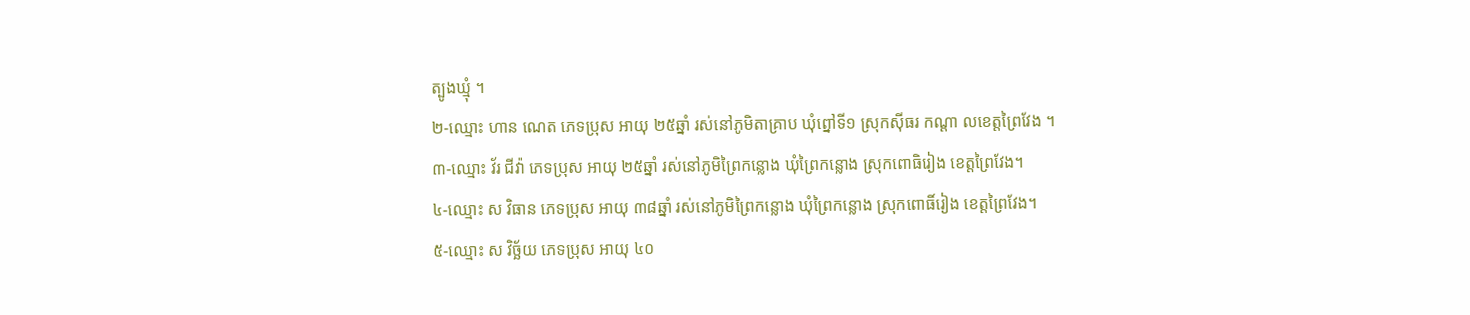ត្បូងឃ្មុំ ។
២-ឈ្មោះ ហាន ណេត ភេទប្រុស អាយុ ២៥ឆ្នាំ រស់នៅភូមិតាគ្រាប ឃុំព្នៅទី១ ស្រុកស៊ីធរ កណ្ដា លខេត្តព្រៃវែង ។
៣-ឈ្មោះ វ័រ ជីវ៉ា ភេទប្រុស អាយុ ២៥ឆ្នាំ រស់នៅភូមិព្រៃកន្លោង ឃុំព្រៃកន្លោង ស្រុកពោធិរៀង ខេត្តព្រៃវែង។
៤-ឈ្មោះ ស វិធាន ភេទប្រុស អាយុ ៣៨ឆ្នាំ រស់នៅភូមិព្រៃកន្លោង ឃុំព្រៃកន្លោង ស្រុកពោធិ៍រៀង ខេត្តព្រៃវែង។
៥-ឈ្មោះ ស វិច្ឆ័យ ភេទប្រុស អាយុ ៤០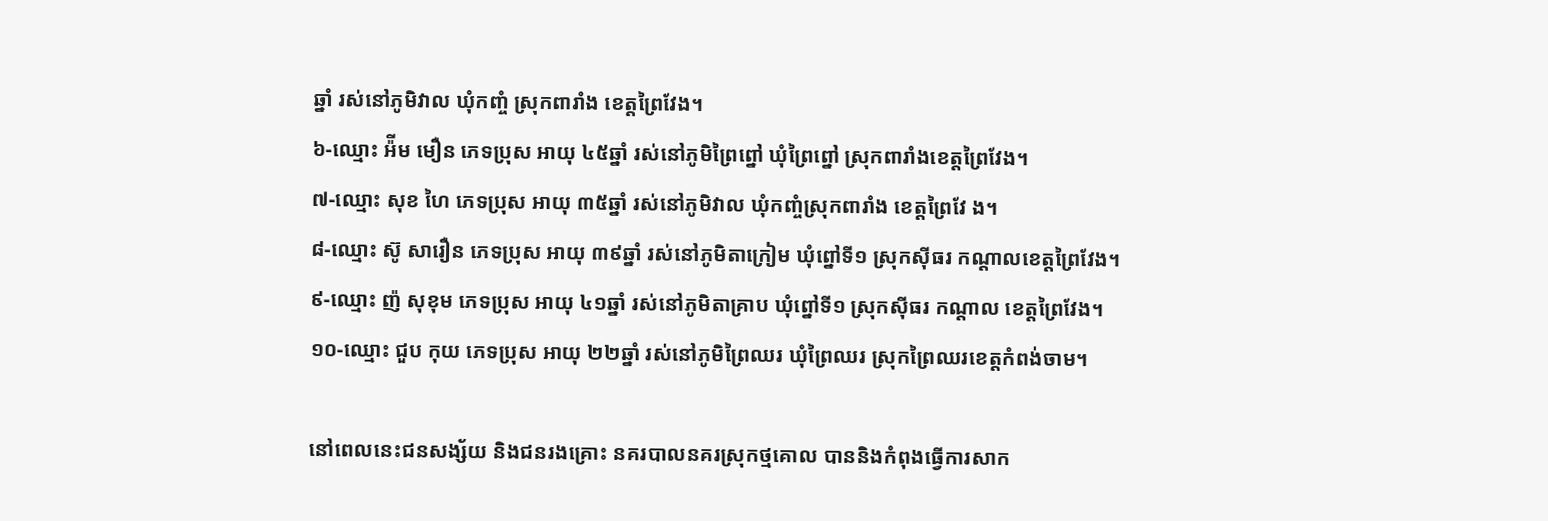ឆ្នាំ រស់នៅភូមិវាល ឃុំកញ្ចំ ស្រុកពារាំង ខេត្តព្រៃវែង។
៦-ឈ្មោះ អ៉ីម មឿន ភេទប្រុស អាយុ ៤៥ឆ្នាំ រស់នៅភូមិព្រៃព្នៅ ឃុំព្រៃព្នៅ ស្រុកពារាំងខេត្តព្រៃវែង។
៧-ឈ្មោះ សុខ ហៃ ភេទប្រុស អាយុ ៣៥ឆ្នាំ រស់នៅភូមិវាល ឃុំកញ្ចំស្រុកពារាំង ខេត្តព្រៃវែ ង។
៨-ឈ្មោះ ស៊ូ សារឿន ភេទប្រុស អាយុ ៣៩ឆ្នាំ រស់នៅភូមិតាក្រៀម ឃុំព្នៅទី១ ស្រុកស៊ីធរ កណ្ដាលខេត្តព្រៃវែង។
៩-ឈ្មោះ ញ៉ សុខុម ភេទប្រុស អាយុ ៤១ឆ្នាំ រស់នៅភូមិតាគ្រាប ឃុំព្នៅទី១ ស្រុកស៊ីធរ កណ្ដាល ខេត្តព្រៃវែង។
១០-ឈ្មោះ ជួប កុយ ភេទប្រុស អាយុ ២២ឆ្នាំ រស់នៅភូមិព្រៃឈរ ឃុំព្រៃឈរ ស្រុកព្រៃឈរខេត្តកំពង់ចាម។

នៅពេលនេះជនសង្ស័យ និងជនរងគ្រោះ នគរបាលនគរស្រុកថ្មគោល បាននិងកំពុងធ្វើការសាក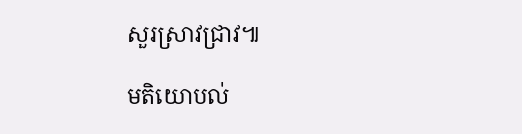សួរស្រាវជ្រាវ៕

មតិយោបល់